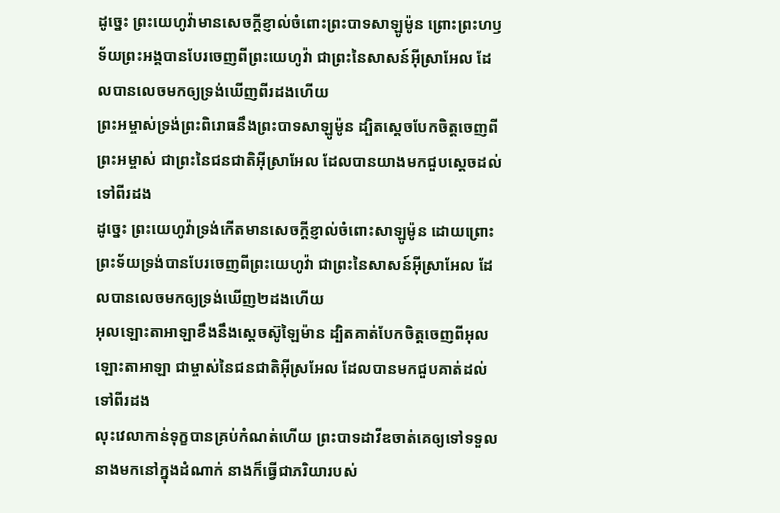ដូច្នេះ ព្រះយេហូវ៉ាមានសេចក្ដីខ្ញាល់ចំពោះព្រះបាទសាឡូម៉ូន ព្រោះព្រះហឫទ័យព្រះអង្គបានបែរចេញពីព្រះយេហូវ៉ា ជាព្រះនៃសាសន៍អ៊ីស្រាអែល ដែលបានលេចមកឲ្យទ្រង់ឃើញពីរដងហើយ
ព្រះអម្ចាស់ទ្រង់ព្រះពិរោធនឹងព្រះបាទសាឡូម៉ូន ដ្បិតស្ដេចបែកចិត្តចេញពីព្រះអម្ចាស់ ជាព្រះនៃជនជាតិអ៊ីស្រាអែល ដែលបានយាងមកជួបស្ដេចដល់ទៅពីរដង
ដូច្នេះ ព្រះយេហូវ៉ាទ្រង់កើតមានសេចក្ដីខ្ញាល់ចំពោះសាឡូម៉ូន ដោយព្រោះព្រះទ័យទ្រង់បានបែរចេញពីព្រះយេហូវ៉ា ជាព្រះនៃសាសន៍អ៊ីស្រាអែល ដែលបានលេចមកឲ្យទ្រង់ឃើញ២ដងហើយ
អុលឡោះតាអាឡាខឹងនឹងស្តេចស៊ូឡៃម៉ាន ដ្បិតគាត់បែកចិត្តចេញពីអុលឡោះតាអាឡា ជាម្ចាស់នៃជនជាតិអ៊ីស្រអែល ដែលបានមកជួបគាត់ដល់ទៅពីរដង
លុះវេលាកាន់ទុក្ខបានគ្រប់កំណត់ហើយ ព្រះបាទដាវីឌចាត់គេឲ្យទៅទទួលនាងមកនៅក្នុងដំណាក់ នាងក៏ធ្វើជាភរិយារបស់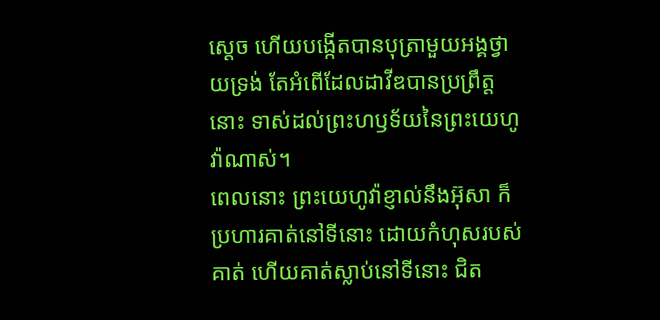ស្ដេច ហើយបង្កើតបានបុត្រាមួយអង្គថ្វាយទ្រង់ តែអំពើដែលដាវីឌបានប្រព្រឹត្តនោះ ទាស់ដល់ព្រះហឫទ័យនៃព្រះយេហូវ៉ាណាស់។
ពេលនោះ ព្រះយេហូវ៉ាខ្ញាល់នឹងអ៊ុសា ក៏ប្រហារគាត់នៅទីនោះ ដោយកំហុសរបស់គាត់ ហើយគាត់ស្លាប់នៅទីនោះ ជិត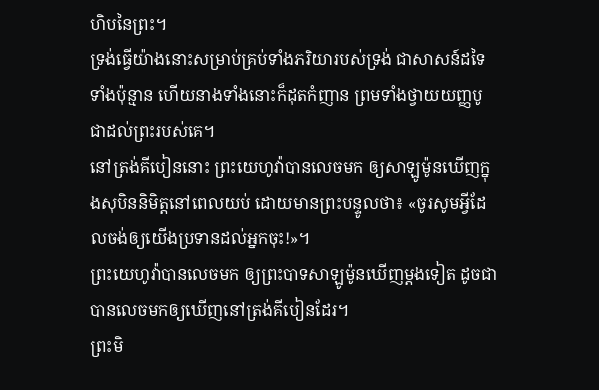ហិបនៃព្រះ។
ទ្រង់ធ្វើយ៉ាងនោះសម្រាប់គ្រប់ទាំងភរិយារបស់ទ្រង់ ជាសាសន៍ដទៃទាំងប៉ុន្មាន ហើយនាងទាំងនោះក៏ដុតកំញាន ព្រមទាំងថ្វាយយញ្ញបូជាដល់ព្រះរបស់គេ។
នៅត្រង់គីបៀននោះ ព្រះយេហូវ៉ាបានលេចមក ឲ្យសាឡូម៉ូនឃើញក្នុងសុបិននិមិត្តនៅពេលយប់ ដោយមានព្រះបន្ទូលថា៖ «ចូរសូមអ្វីដែលចង់ឲ្យយើងប្រទានដល់អ្នកចុះ!»។
ព្រះយេហូវ៉ាបានលេចមក ឲ្យព្រះបាទសាឡូម៉ូនឃើញម្តងទៀត ដូចជាបានលេចមកឲ្យឃើញនៅត្រង់គីបៀនដែរ។
ព្រះមិ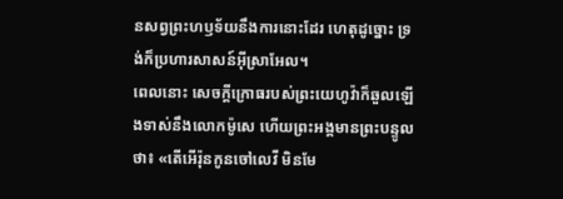នសព្វព្រះហឫទ័យនឹងការនោះដែរ ហេតុដូច្នោះ ទ្រង់ក៏ប្រហារសាសន៍អ៊ីស្រាអែល។
ពេលនោះ សេចក្ដីក្រោធរបស់ព្រះយេហូវ៉ាក៏ឆួលឡើងទាស់នឹងលោកម៉ូសេ ហើយព្រះអង្គមានព្រះបន្ទូលថា៖ «តើអើរ៉ុនកូនចៅលេវី មិនមែ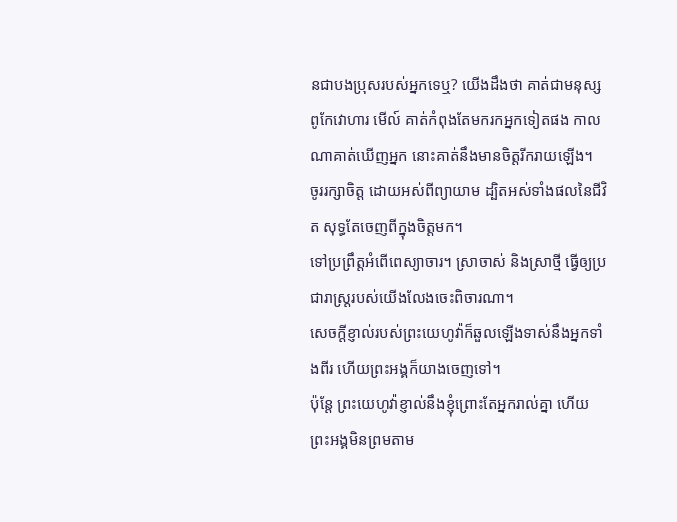នជាបងប្រុសរបស់អ្នកទេឬ? យើងដឹងថា គាត់ជាមនុស្សពូកែវោហារ មើល៍ គាត់កំពុងតែមករកអ្នកទៀតផង កាលណាគាត់ឃើញអ្នក នោះគាត់នឹងមានចិត្តរីករាយឡើង។
ចូររក្សាចិត្ត ដោយអស់ពីព្យាយាម ដ្បិតអស់ទាំងផលនៃជីវិត សុទ្ធតែចេញពីក្នុងចិត្តមក។
ទៅប្រព្រឹត្តអំពើពេស្យាចារ។ ស្រាចាស់ និងស្រាថ្មី ធ្វើឲ្យប្រជារាស្ត្ររបស់យើងលែងចេះពិចារណា។
សេចក្ដីខ្ញាល់របស់ព្រះយេហូវ៉ាក៏ឆួលឡើងទាស់នឹងអ្នកទាំងពីរ ហើយព្រះអង្គក៏យាងចេញទៅ។
ប៉ុន្ដែ ព្រះយេហូវ៉ាខ្ញាល់នឹងខ្ញុំព្រោះតែអ្នករាល់គ្នា ហើយព្រះអង្គមិនព្រមតាម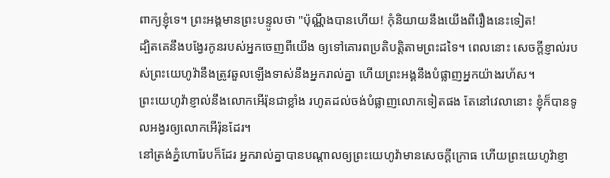ពាក្យខ្ញុំទេ។ ព្រះអង្គមានព្រះបន្ទូលថា "ប៉ុណ្ណឹងបានហើយ! កុំនិយាយនឹងយើងពីរឿងនេះទៀត!
ដ្បិតគេនឹងបង្វែរកូនរបស់អ្នកចេញពីយើង ឲ្យទៅគោរពប្រតិបត្តិតាមព្រះដទៃ។ ពេលនោះ សេចក្ដីខ្ញាល់របស់ព្រះយេហូវ៉ានឹងត្រូវឆួលឡើងទាស់នឹងអ្នករាល់គ្នា ហើយព្រះអង្គនឹងបំផ្លាញអ្នកយ៉ាងរហ័ស។
ព្រះយេហូវ៉ាខ្ញាល់នឹងលោកអើរ៉ុនជាខ្លាំង រហូតដល់ចង់បំផ្លាញលោកទៀតផង តែនៅវេលានោះ ខ្ញុំក៏បានទូលអង្វរឲ្យលោកអើរ៉ុនដែរ។
នៅត្រង់ភ្នំហោរែបក៏ដែរ អ្នករាល់គ្នាបានបណ្ដាលឲ្យព្រះយេហូវ៉ាមានសេចក្ដីក្រោធ ហើយព្រះយេហូវ៉ាខ្ញា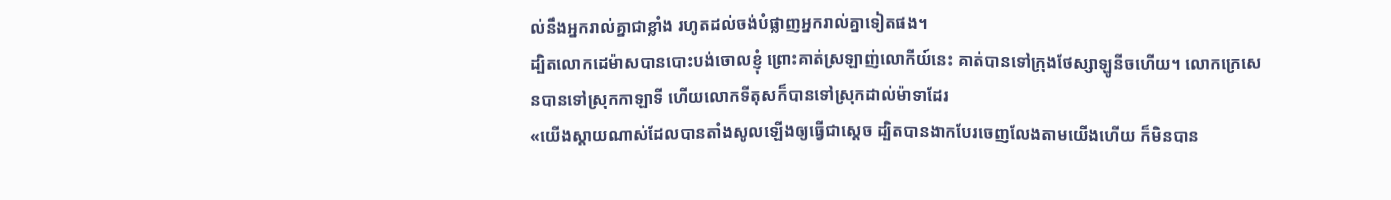ល់នឹងអ្នករាល់គ្នាជាខ្លាំង រហូតដល់ចង់បំផ្លាញអ្នករាល់គ្នាទៀតផង។
ដ្បិតលោកដេម៉ាសបានបោះបង់ចោលខ្ញុំ ព្រោះគាត់ស្រឡាញ់លោកីយ៍នេះ គាត់បានទៅក្រុងថែស្សាឡូនីចហើយ។ លោកក្រេសេនបានទៅស្រុកកាឡាទី ហើយលោកទីតុសក៏បានទៅស្រុកដាល់ម៉ាទាដែរ
«យើងស្តាយណាស់ដែលបានតាំងសូលឡើងឲ្យធ្វើជាស្តេច ដ្បិតបានងាកបែរចេញលែងតាមយើងហើយ ក៏មិនបាន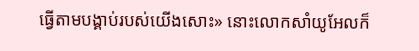ធ្វើតាមបង្គាប់របស់យើងសោះ» នោះលោកសាំយូអែលក៏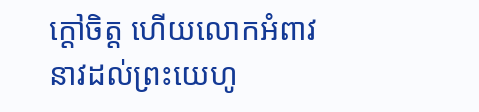ក្តៅចិត្ត ហើយលោកអំពាវនាវដល់ព្រះយេហូ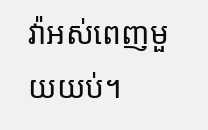វ៉ាអស់ពេញមួយយប់។